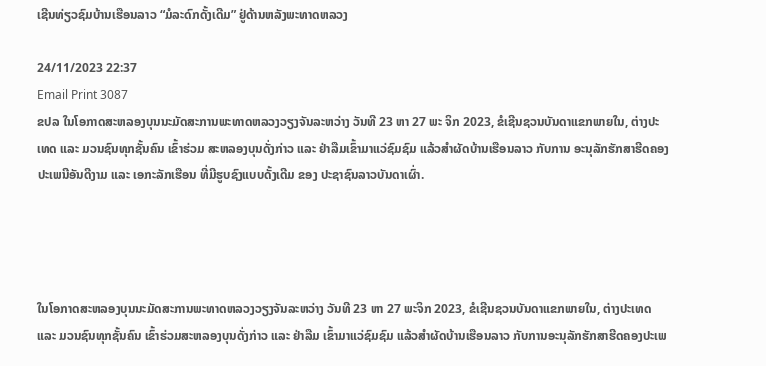ເຊີນທ່ຽວຊົມບ້ານເຮືອນລາວ “ມໍລະດົກດັ້ງເດີມ” ຢູ່ດ້ານຫລັງພະທາດຫລວງ

24/11/2023 22:37
Email Print 3087
ຂປລ ໃນໂອກາດສະຫລອງບຸນນະມັດສະການພະທາດຫລວງວຽງຈັນລະຫວ່າງ ວັນທີ 23 ຫາ 27 ພະ ຈິກ 2023, ຂໍເຊີນຊວນບັນດາແຂກພາຍໃນ, ຕ່າງປະເທດ ແລະ ມວນຊົນທຸກຊັ້ນຄົນ ເຂົ້າຮ່ວມ ສະຫລອງບຸນດັ່ງກ່າວ ແລະ ຢ່າລືມເຂົ້າມາແວ່ຊົມຊົມ ແລ້ວສໍາຜັດບ້ານເຮືອນລາວ ກັບການ ອະນຸລັກຮັກສາຮີດຄອງປະເພນີອັນດີງາມ ແລະ ເອກະລັກເຮືອນ ທີ່ມີຮູບຊົງແບບດັ້ງເດີມ ຂອງ ປະຊາຊົນລາວບັນດາເຜົ່າ.




ໃນໂອກາດສະຫລອງບຸນນະມັດສະການພະທາດຫລວງວຽງຈັນລະຫວ່າງ ວັນທີ 23 ຫາ 27 ພະຈິກ 2023, ຂໍເຊີນຊວນບັນດາແຂກພາຍໃນ, ຕ່າງປະເທດ ແລະ ມວນຊົນທຸກຊັ້ນຄົນ ເຂົ້າຮ່ວມສະຫລອງບຸນດັ່ງກ່າວ ແລະ ຢ່າລືມ ເຂົ້າມາແວ່ຊົມຊົມ ແລ້ວສໍາຜັດບ້ານເຮືອນລາວ ກັບການອະນຸລັກຮັກສາຮີດຄອງປະເພ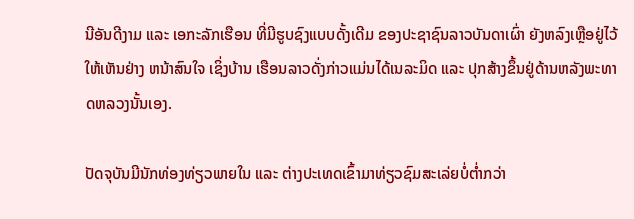ນີອັນດີງາມ ແລະ ເອກະລັກເຮືອນ ທີ່ມີຮູບຊົງແບບດັ້ງເດີມ ຂອງປະຊາຊົນລາວບັນດາເຜົ່າ ຍັງຫລົງເຫຼືອຢູ່ໄວ້ໃຫ້ເຫັນຢ່າງ ຫນ້າສົນໃຈ ເຊິ່ງບ້ານ ເຮືອນລາວດັ່ງກ່າວແມ່ນໄດ້ເນລະມິດ ແລະ ປຸກສ້າງຂຶ້ນຢູ່ດ້ານຫລັງພະທາດຫລວງນັ້ນເອງ.

ປັດຈຸບັນມີນັກທ່ອງທ່ຽວພາຍໃນ ແລະ ຕ່າງປະເທດເຂົ້າມາທ່ຽວຊົມສະເລ່ຍບໍ່ຕໍ່າກວ່າ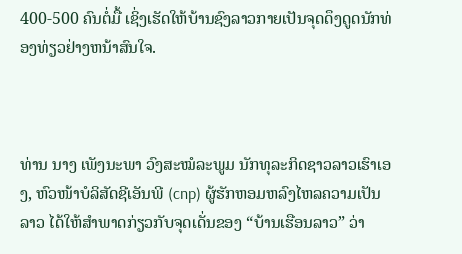400-500 ຄົນຕໍ່ມື້ ເຊິ່ງເຮັດໃຫ້ບ້ານຊົງລາວກາຍເປັນຈຸດດຶງດູດນັກທ່ອງທ່ຽວຢ່າງຫນ້າສົນໃຈ.



ທ່ານ ນາງ ເພັງນະພາ ວົງສະໝໍລະພູມ ນັກທຸລະກິດຊາວລາວເຮົາເອງ, ຫົວໜ້າບໍລິສັດຊີເອັນພີ (cnp) ຜູ້ຮັກຫອມຫລົງໄຫລຄວາມເປັນລາວ ໄດ້ໃຫ້ສໍາພາດກ່ຽວກັບຈຸດເດັ່ນຂອງ “ບ້ານເຮືອນລາວ” ວ່າ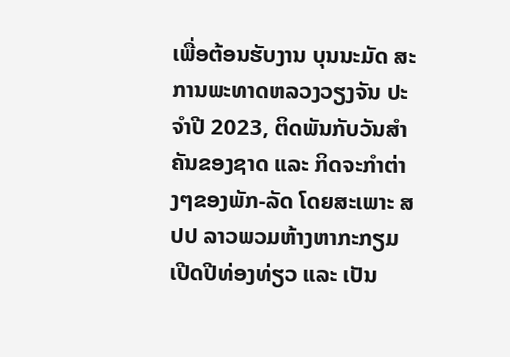ເພື່ອຕ້ອນຮັບງານ ບຸນນະມັດ ສະການພະທາດຫລວງວຽງຈັນ ປະຈໍາປີ 2023, ຕິດພັນກັບວັນສໍາຄັນຂອງຊາດ ແລະ ກິດຈະກໍາຕ່າງໆຂອງພັກ-ລັດ ໂດຍສະເພາະ ສປປ ລາວພວມຫ້າງຫາກະກຽມ ເປີດປີທ່ອງທ່ຽວ ແລະ ເປັນ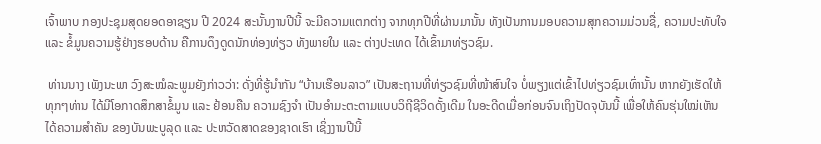ເຈົ້າພາບ ກອງປະຊຸມສຸດຍອດອາຊຽນ ປີ 2024 ສະນັ້ນງານປີນີ້ ຈະມີຄວາມແຕກຕ່າງ ຈາກທຸກປີທີ່ຜ່ານມານັ້ນ ທັງເປັນການມອບຄວາມສຸກຄວາມມ່ວນຊື່, ຄວາມປະທັບໃຈ ແລະ ຂໍ້ມູນຄວາມຮູ້ຢ່າງຮອບດ້ານ ຄືການດຶງດູດນັກທ່ອງທ່ຽວ ທັງພາຍໃນ ແລະ ຕ່າງປະເທດ ໄດ້ເຂົ້າມາທ່ຽວຊົມ.

 ທ່ານນາງ ເພັງນະພາ ວົງສະໝໍລະພູມຍັງກ່າວວ່າ: ດັ່ງທີ່ຮູ້ນໍາກັນ “ບ້ານເຮືອນລາວ” ເປັນສະຖານທີ່ທ່ຽວຊົມທີ່ໜ້າສົນໃຈ ບໍ່ພຽງແຕ່ເຂົ້າໄປທ່ຽວຊົມເທົ່ານັ້ນ ຫາກຍັງເຮັດໃຫ້ທຸກໆທ່ານ ໄດ້ມີໂອກາດສຶກສາຂໍ້ມູນ ແລະ ຢ້ອນຄືນ ຄວາມຊົງຈໍາ ເປັນອໍາມະຕະຕາມແບບວິຖີຊີວິດດັ້ງເດີມ ໃນອະດີດເມື່ອກ່ອນຈົນເຖິງປັດຈຸບັນນີ້ ເພື່ອໃຫ້ຄົນຮຸ່ນໃໝ່ເຫັນໄດ້ຄວາມສໍາຄັນ ຂອງບັນພະບູລຸດ ແລະ ປະຫວັດສາດຂອງຊາດເຮົາ ເຊິ່ງງານປີນີ້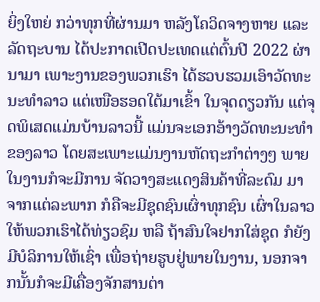ຍິ່ງໃຫຍ່ ກວ່າທຸກທີ່ຜ່ານມາ ຫລັງໂຄວິດຈາງຫາຍ ແລະ ລັດຖະບານ ໄດ້ປະກາດເປີດປະເທດແຕ່ຕົ້ນປີ 2022 ຜ່ານາມາ ເພາະງານຂອງພວກເຮົາ ໄດ້ຮວບຮວມເອົາວັດທະນະທໍາລາວ ແຕ່ເໜືອຮອດໃຕ້ມາເຂົ້າ ໃນຈຸດດຽວກັນ ແຕ່ຈຸດພິເສດແມ່ນບ້ານລາວນີ້ ແມ່ນຈະເອກອ້າງວັດທະນະທໍາຂອງລາວ ໂດຍສະເພາະແມ່ນງານຫັດຖະກຳຕ່າງໆ ພາຍໃນງານກໍຈະມີການ ຈັດວາງສະແດງສິນຄ້າທີ່ລະດົມ ມາຈາກແຕ່ລະພາກ ກໍຄືຈະມີຊຸດຊົນເຜົ່າທຸກຊົນ ເຜົ່າໃນລາວ ໃຫ້ພວກເຮົາໄດ້ທ່ຽວຊົມ ຫລື ຖ້າສົນໃຈຢາກໃສ່ຊຸດ ກໍຍັງມີບໍລິການໃຫ້ເຊົ່າ ເພື່ອຖ່າຍຮູບຢູ່ພາຍໃນງານ, ນອກຈາກນັ້ນກໍຈະມີເຄື່ອງຈັກສານຕ່າ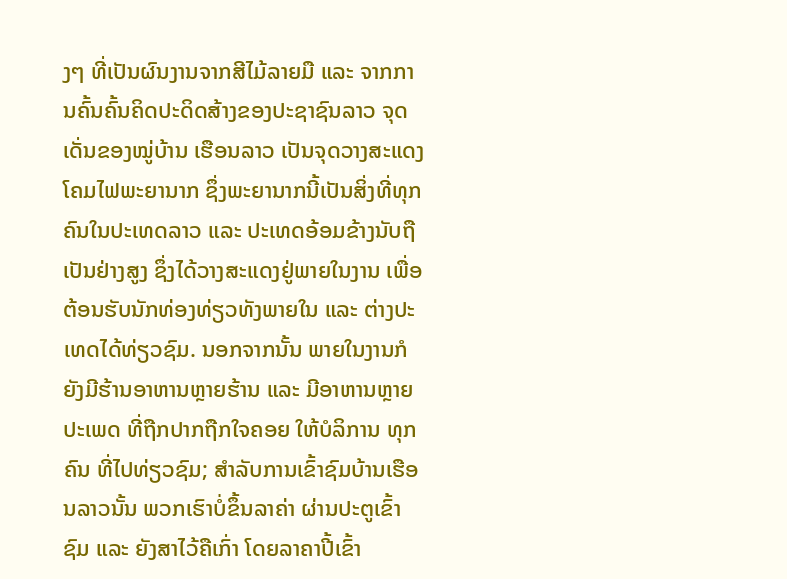ງໆ ທີ່ເປັນຜົນງານຈາກສີໄມ້ລາຍມື ແລະ ຈາກການຄົ້ນຄົ້ນຄິດປະດິດສ້າງຂອງປະຊາຊົນລາວ ຈຸດເດັ່ນຂອງໝູ່ບ້ານ ເຮືອນລາວ ເປັນຈຸດວາງສະແດງໂຄມໄຟພະຍານາກ ຊຶ່ງພະຍານາກນີ້ເປັນສິ່ງທີ່ທຸກຄົນໃນປະເທດລາວ ແລະ ປະເທດອ້ອມຂ້າງນັບຖືເປັນຢ່າງສູງ ຊຶ່ງໄດ້ວາງສະແດງຢູ່ພາຍໃນງານ ເພື່ອຕ້ອນຮັບນັກທ່ອງທ່ຽວທັງພາຍໃນ ແລະ ຕ່າງປະ ເທດໄດ້ທ່ຽວຊົມ. ນອກຈາກນັ້ນ ພາຍໃນງານກໍຍັງມີຮ້ານອາຫານຫຼາຍຮ້ານ ແລະ ມີອາຫານຫຼາຍປະເພດ ທີ່ຖືກປາກຖືກໃຈຄອຍ ໃຫ້ບໍລິການ ທຸກຄົນ ທີ່ໄປທ່ຽວຊົມ; ສໍາລັບການເຂົ້າຊົມບ້ານເຮືອນລາວນັ້ນ ພວກເຮົາບໍ່ຂຶ້ນລາຄ່າ ຜ່ານປະຕູເຂົ້າຊົມ ແລະ ຍັງສາໄວ້ຄືເກົ່າ ໂດຍລາຄາປີ້ເຂົ້າ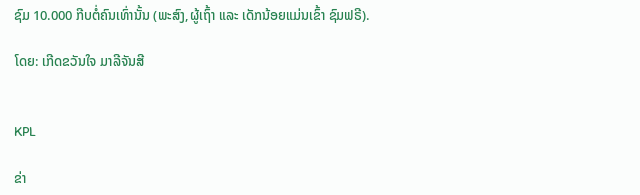ຊົມ 10.000 ກີບຕໍ່ຄົນເທົ່ານັ້ນ (ພະສົງ,ຜູ້ເຖົ້າ ແລະ ເດັກນ້ອຍແມ່ນເຂົ້າ ຊົມຟຣີ).

ໂດຍ: ເກີດຂວັນໃຈ ມາລີຈັນສີ


KPL

ຂ່າ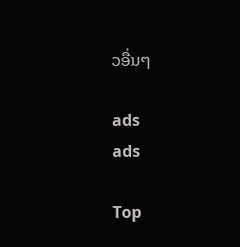ວອື່ນໆ

ads
ads

Top